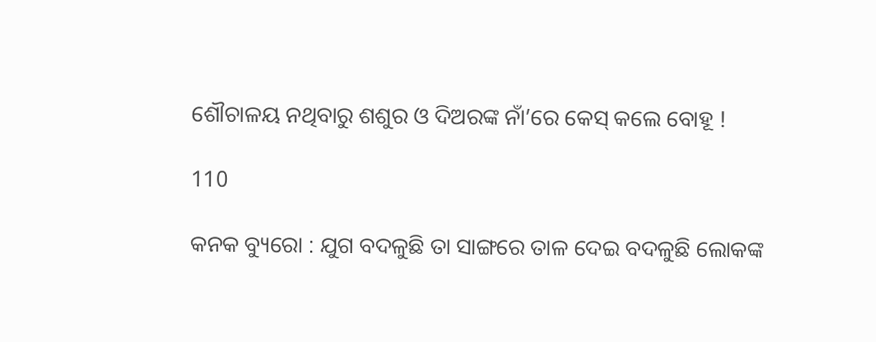ଶୌଚାଳୟ ନଥିବାରୁ ଶଶୁର ଓ ଦିଅରଙ୍କ ନାଁ’ରେ କେସ୍ କଲେ ବୋହୂ !

110

କନକ ବ୍ୟୁରୋ : ଯୁଗ ବଦଳୁଛି ତା ସାଙ୍ଗରେ ତାଳ ଦେଇ ବଦଳୁଛି ଲୋକଙ୍କ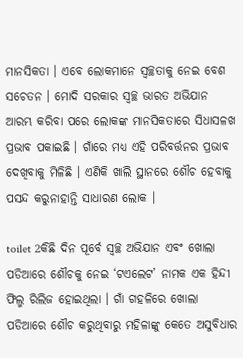ମାନସିକତା । ଏବେ ଲୋକମାନେ ସ୍ୱଚ୍ଛତାକୁ ନେଇ ବେଶ ସଚେତନ । ମୋଦି ସରକାର ସ୍ୱଚ୍ଛ ଭାରତ ଅଭିଯାନ ଆରମ୍ଭ କରିବା ପରେ ଲୋକଙ୍କ ମାନସିକତାରେ ସିଧାସଳଖ ପ୍ରଭାବ ପକାଇଛି । ଗାଁରେ ମଧ୍ୟ ଏହି ପରିବର୍ତ୍ତନର ପ୍ରଭାବ ଦେଖିବାକୁ ମିଳିଛି । ଏଣିକି ଖାଲି ସ୍ଥାନରେ ଶୌଚ ହେବାକୁ ପସନ୍ଦ କରୁନାହାନ୍ତି ସାଧାରଣ ଲୋକ ।

toilet 2କିଛି ଦିନ ପୂର୍ବେ ସ୍ୱଚ୍ଛ ଅଭିଯାନ ଏବଂ ଖୋଲା ପଡିଆରେ ଶୌଚକୁ ନେଇ ‘ଟଏଲେଟ’ ନାମକ ଏକ ହିନ୍ଦୀ ଫିଲ୍ମ ରିଲିଜ ହୋଇଥିଲା । ଗାଁ ଗହଳିରେ ଖୋଲା ପଡିଆରେ ଶୌଚ କରୁଥିବାରୁ ମହିଳାଙ୍କୁ କେତେ ଅସୁବିଧାର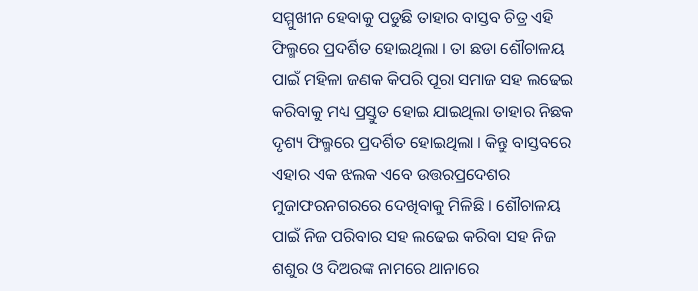ସମ୍ମୁଖୀନ ହେବାକୁ ପଡୁଛି ତାହାର ବାସ୍ତବ ଚିତ୍ର ଏହି ଫିଲ୍ମରେ ପ୍ରଦର୍ଶିତ ହୋଇଥିଲା । ତା ଛଡା ଶୌଚାଳୟ ପାଇଁ ମହିଳା ଜଣକ କିପରି ପୂରା ସମାଜ ସହ ଲଢେଇ କରିବାକୁ ମଧ୍ୟ ପ୍ରସ୍ତୁତ ହୋଇ ଯାଇଥିଲା ତାହାର ନିଛକ ଦୃଶ୍ୟ ଫିଲ୍ମରେ ପ୍ରଦର୍ଶିତ ହୋଇଥିଲା । କିନ୍ତୁ ବାସ୍ତବରେ ଏହାର ଏକ ଝଲକ ଏବେ ଉତ୍ତରପ୍ରଦେଶର ମୁଜାଫରନଗରରେ ଦେଖିବାକୁ ମିଳିଛି । ଶୌଚାଳୟ ପାଇଁ ନିଜ ପରିବାର ସହ ଲଢେଇ କରିବା ସହ ନିଜ ଶଶୁର ଓ ଦିଅରଙ୍କ ନାମରେ ଥାନାରେ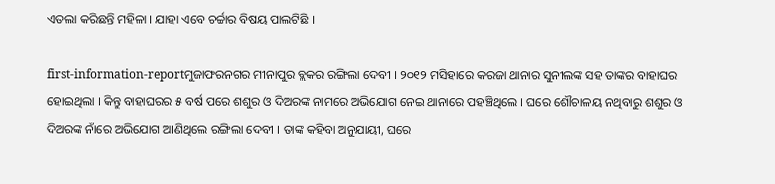ଏତଲା କରିଛନ୍ତି ମହିଳା । ଯାହା ଏବେ ଚର୍ଚ୍ଚାର ବିଷୟ ପାଲଟିଛି ।

first-information-reportମୁଜାଫରନଗର ମୀନାପୁର ବ୍ଲକର ରଙ୍ଗିଲା ଦେବୀ । ୨୦୧୨ ମସିହାରେ କରଜା ଥାନାର ସୁନୀଲଙ୍କ ସହ ତାଙ୍କର ବାହାଘର ହୋଇଥିଲା । କିନ୍ତୁ ବାହାଘରର ୫ ବର୍ଷ ପରେ ଶଶୁର ଓ ଦିଅରଙ୍କ ନାମରେ ଅଭିଯୋଗ ନେଇ ଥାନାରେ ପହଞ୍ଚିଥିଲେ । ଘରେ ଶୌଚାଳୟ ନଥିବାରୁ ଶଶୁର ଓ ଦିଅରଙ୍କ ନାଁରେ ଅଭିଯୋଗ ଆଣିଥିଲେ ରଙ୍ଗିଲା ଦେବୀ । ତାଙ୍କ କହିବା ଅନୁଯାୟୀ, ଘରେ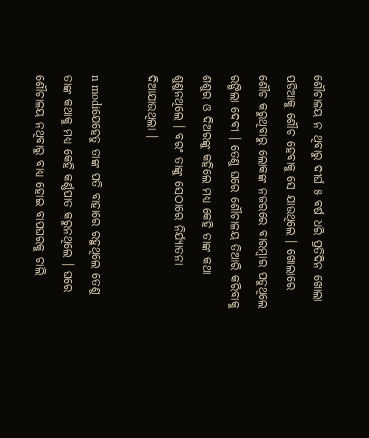ଶୌଚାଳୟ ନ ଥିବାରୁ ଦୀର୍ଘ ୫ ବର୍ଷ ଧରି ପ୍ରତିଦିନ ଖୋଲା ପଡିଆକୁ ଶୌଚ ହେବାକୁ ସେ ଯାଉଥିଲେ । ଖୋଲାରେ ଶୌଚ କରୁଥିବାରୁ ଲୋକଙ୍କ ନଜରରେ ବାରମ୍ବାର ପଡୁଥିଲେ ରଙ୍ଗିଲା ଦେବୀ । ତେଣୁ ଘରେ ଶୌଚାଳୟ ତିଆରି କରିବାକୁ ଶଶୁର ଓ ଦିଅରଙ୍କୁ କହିଲେ ମଧ୍ୟ କେହି ତାଙ୍କ କଥା ଶୁଣୁନଥିଲେ । ବରଂ ତାଙ୍କୁ ସେଠାରେ ନିର୍ଯ୍ୟାତନା ଦିଆଯାଉଥିଲା ।

n modiଯେହେତୁ ତାଙ୍କ ପତି ବାହାରେ ରହୁଥିଲେ ତେଣୁ ତାଙ୍କ କଥାକୁ ମଧ୍ୟ କେହି କର୍ଣ୍ଣପାତ କରୁନଥିଲେ । ଘରେ ଶୌଚାଳୟ ନଥିବାରୁ ବାଧ୍ୟ ହୋଇ ବାପଘରକୁ ଚାଲି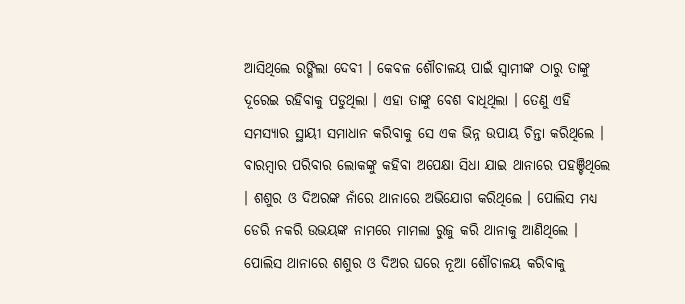ଆସିଥିଲେ ରଙ୍ଗିଲା ଦେବୀ । କେବଳ ଶୌଚାଳୟ ପାଇଁ ସ୍ୱାମୀଙ୍କ ଠାରୁ ତାଙ୍କୁ ଦୂରେଇ ରହିବାକୁ ପଡୁଥିଲା । ଏହା ତାଙ୍କୁ ବେଶ ବାଧିଥିଲା । ତେଣୁ ଏହି ସମସ୍ୟାର ସ୍ଥାୟୀ ସମାଧାନ କରିବାକୁ ସେ ଏକ ଭିନ୍ନ ଉପାୟ ଚିନ୍ତା କରିଥିଲେ । ବାରମ୍ବାର ପରିବାର ଲୋକଙ୍କୁ କହିବା ଅପେକ୍ଷା ସିଧା ଯାଇ ଥାନାରେ ପହଞ୍ଚିଥିଲେ । ଶଶୁର ଓ ଦିଅରଙ୍କ ନାଁରେ ଥାନାରେ ଅଭିଯୋଗ କରିଥିଲେ । ପୋଲିସ ମଧ୍ୟ ଡେରି ନକରି ଉଭୟଙ୍କ ନାମରେ ମାମଲା ରୁଜୁ କରି ଥାନାକୁ ଆଣିଥିଲେ । ପୋଲିସ ଥାନାରେ ଶଶୁର ଓ ଦିଅର ଘରେ ନୂଆ ଶୌଚାଳୟ କରିବାକୁ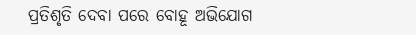ପ୍ରତିଶୃତି ଦେବା ପରେ ବୋହୂ ଅଭିଯୋଗ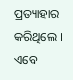ପ୍ରତ୍ୟାହାର କରିଥିଲେ । ଏବେ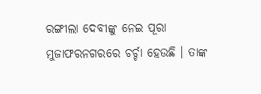ରଙ୍ଗୀଲା ଦେବୀଙ୍କୁ ନେଇ ପୂରା ମୁଜାଫରନଗରରେ ଚର୍ଚ୍ଚା ହେଉଛି । ତାଙ୍କ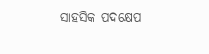ସାହସିକ ପଦକ୍ଷେପ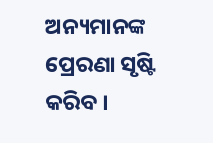ଅନ୍ୟମାନଙ୍କ ପ୍ରେରଣା ସୃଷ୍ଟି କରିବ ।